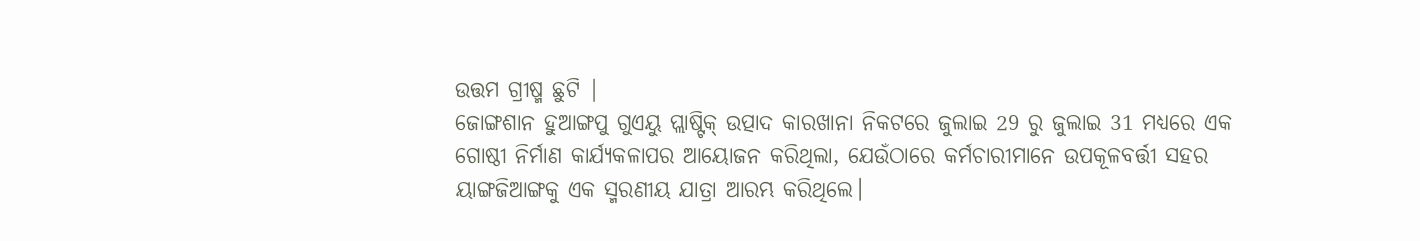ଉତ୍ତମ ଗ୍ରୀଷ୍ମ ଛୁଟି |
ଜୋଙ୍ଗଶାନ ହୁଆଙ୍ଗପୁ ଗୁଏୟୁ ପ୍ଲାଷ୍ଟିକ୍ ଉତ୍ପାଦ କାରଖାନା ନିକଟରେ ଜୁଲାଇ 29 ରୁ ଜୁଲାଇ 31 ମଧ୍ୟରେ ଏକ ଗୋଷ୍ଠୀ ନିର୍ମାଣ କାର୍ଯ୍ୟକଳାପର ଆୟୋଜନ କରିଥିଲା, ଯେଉଁଠାରେ କର୍ମଚାରୀମାନେ ଉପକୂଳବର୍ତ୍ତୀ ସହର ୟାଙ୍ଗଜିଆଙ୍ଗକୁ ଏକ ସ୍ମରଣୀୟ ଯାତ୍ରା ଆରମ୍ଭ କରିଥିଲେ।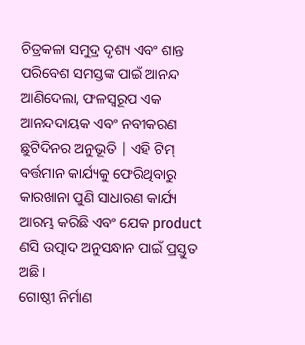ଚିତ୍ରକଳା ସମୁଦ୍ର ଦୃଶ୍ୟ ଏବଂ ଶାନ୍ତ ପରିବେଶ ସମସ୍ତଙ୍କ ପାଇଁ ଆନନ୍ଦ ଆଣିଦେଲା, ଫଳସ୍ୱରୂପ ଏକ ଆନନ୍ଦଦାୟକ ଏବଂ ନବୀକରଣ ଛୁଟିଦିନର ଅନୁଭୂତି | ଏହି ଟିମ୍ ବର୍ତ୍ତମାନ କାର୍ଯ୍ୟକୁ ଫେରିଥିବାରୁ କାରଖାନା ପୁଣି ସାଧାରଣ କାର୍ଯ୍ୟ ଆରମ୍ଭ କରିଛି ଏବଂ ଯେକ product ଣସି ଉତ୍ପାଦ ଅନୁସନ୍ଧାନ ପାଇଁ ପ୍ରସ୍ତୁତ ଅଛି।
ଗୋଷ୍ଠୀ ନିର୍ମାଣ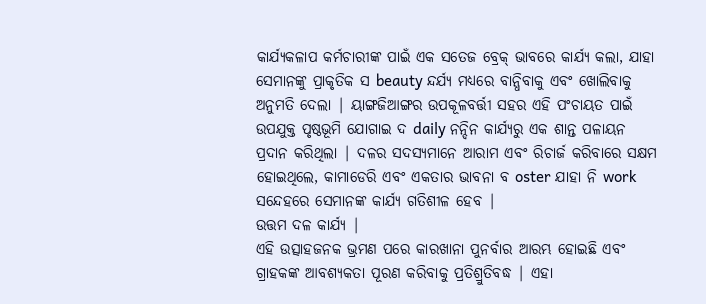କାର୍ଯ୍ୟକଳାପ କର୍ମଚାରୀଙ୍କ ପାଇଁ ଏକ ସତେଜ ବ୍ରେକ୍ ଭାବରେ କାର୍ଯ୍ୟ କଲା, ଯାହା ସେମାନଙ୍କୁ ପ୍ରାକୃତିକ ସ beauty ନ୍ଦର୍ଯ୍ୟ ମଧ୍ୟରେ ବାନ୍ଧିବାକୁ ଏବଂ ଖୋଲିବାକୁ ଅନୁମତି ଦେଲା | ୟାଙ୍ଗଜିଆଙ୍ଗର ଉପକୂଳବର୍ତ୍ତୀ ସହର ଏହି ପଂଚାୟତ ପାଇଁ ଉପଯୁକ୍ତ ପୃଷ୍ଠଭୂମି ଯୋଗାଇ ଦ daily ନନ୍ଦିନ କାର୍ଯ୍ୟରୁ ଏକ ଶାନ୍ତ ପଳାୟନ ପ୍ରଦାନ କରିଥିଲା | ଦଳର ସଦସ୍ୟମାନେ ଆରାମ ଏବଂ ରିଚାର୍ଜ କରିବାରେ ସକ୍ଷମ ହୋଇଥିଲେ, କାମାଡେରି ଏବଂ ଏକତାର ଭାବନା ବ oster ଯାହା ନି work ସନ୍ଦେହରେ ସେମାନଙ୍କ କାର୍ଯ୍ୟ ଗତିଶୀଳ ହେବ |
ଉତ୍ତମ ଦଳ କାର୍ଯ୍ୟ |
ଏହି ଉତ୍ସାହଜନକ ଭ୍ରମଣ ପରେ କାରଖାନା ପୁନର୍ବାର ଆରମ୍ଭ ହୋଇଛି ଏବଂ ଗ୍ରାହକଙ୍କ ଆବଶ୍ୟକତା ପୂରଣ କରିବାକୁ ପ୍ରତିଶ୍ରୁତିବଦ୍ଧ | ଏହା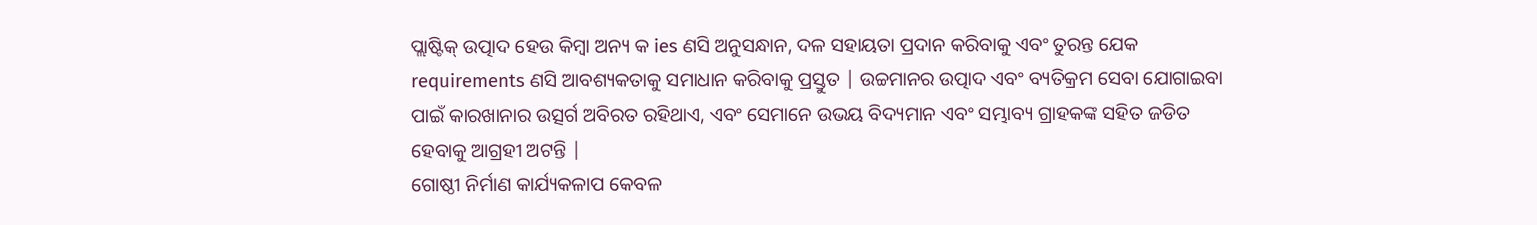ପ୍ଲାଷ୍ଟିକ୍ ଉତ୍ପାଦ ହେଉ କିମ୍ବା ଅନ୍ୟ କ ies ଣସି ଅନୁସନ୍ଧାନ, ଦଳ ସହାୟତା ପ୍ରଦାନ କରିବାକୁ ଏବଂ ତୁରନ୍ତ ଯେକ requirements ଣସି ଆବଶ୍ୟକତାକୁ ସମାଧାନ କରିବାକୁ ପ୍ରସ୍ତୁତ | ଉଚ୍ଚମାନର ଉତ୍ପାଦ ଏବଂ ବ୍ୟତିକ୍ରମ ସେବା ଯୋଗାଇବା ପାଇଁ କାରଖାନାର ଉତ୍ସର୍ଗ ଅବିରତ ରହିଥାଏ, ଏବଂ ସେମାନେ ଉଭୟ ବିଦ୍ୟମାନ ଏବଂ ସମ୍ଭାବ୍ୟ ଗ୍ରାହକଙ୍କ ସହିତ ଜଡିତ ହେବାକୁ ଆଗ୍ରହୀ ଅଟନ୍ତି |
ଗୋଷ୍ଠୀ ନିର୍ମାଣ କାର୍ଯ୍ୟକଳାପ କେବଳ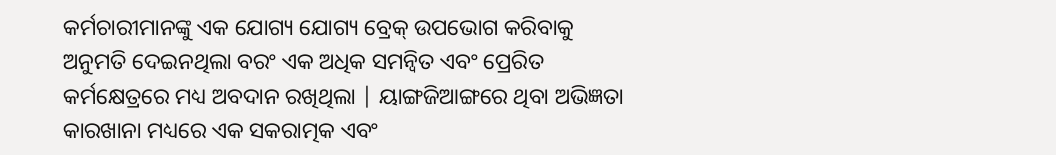କର୍ମଚାରୀମାନଙ୍କୁ ଏକ ଯୋଗ୍ୟ ଯୋଗ୍ୟ ବ୍ରେକ୍ ଉପଭୋଗ କରିବାକୁ ଅନୁମତି ଦେଇନଥିଲା ବରଂ ଏକ ଅଧିକ ସମନ୍ୱିତ ଏବଂ ପ୍ରେରିତ କର୍ମକ୍ଷେତ୍ରରେ ମଧ୍ୟ ଅବଦାନ ରଖିଥିଲା | ୟାଙ୍ଗଜିଆଙ୍ଗରେ ଥିବା ଅଭିଜ୍ଞତା କାରଖାନା ମଧ୍ୟରେ ଏକ ସକରାତ୍ମକ ଏବଂ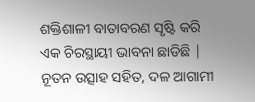ଶକ୍ତିଶାଳୀ ବାତାବରଣ ସୃଷ୍ଟି କରି ଏକ ଚିରସ୍ଥାୟୀ ଭାବନା ଛାଡିଛି | ନୂତନ ଉତ୍ସାହ ସହିତ, ଦଳ ଆଗାମୀ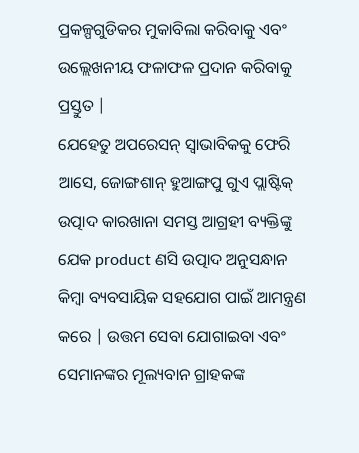ପ୍ରକଳ୍ପଗୁଡିକର ମୁକାବିଲା କରିବାକୁ ଏବଂ ଉଲ୍ଲେଖନୀୟ ଫଳାଫଳ ପ୍ରଦାନ କରିବାକୁ ପ୍ରସ୍ତୁତ |
ଯେହେତୁ ଅପରେସନ୍ ସ୍ୱାଭାବିକକୁ ଫେରି ଆସେ, ଜୋଙ୍ଗଶାନ୍ ହୁଆଙ୍ଗପୁ ଗୁଏ ପ୍ଲାଷ୍ଟିକ୍ ଉତ୍ପାଦ କାରଖାନା ସମସ୍ତ ଆଗ୍ରହୀ ବ୍ୟକ୍ତିଙ୍କୁ ଯେକ product ଣସି ଉତ୍ପାଦ ଅନୁସନ୍ଧାନ କିମ୍ବା ବ୍ୟବସାୟିକ ସହଯୋଗ ପାଇଁ ଆମନ୍ତ୍ରଣ କରେ | ଉତ୍ତମ ସେବା ଯୋଗାଇବା ଏବଂ ସେମାନଙ୍କର ମୂଲ୍ୟବାନ ଗ୍ରାହକଙ୍କ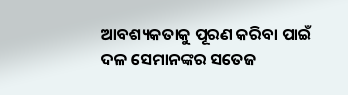ଆବଶ୍ୟକତାକୁ ପୂରଣ କରିବା ପାଇଁ ଦଳ ସେମାନଙ୍କର ସତେଜ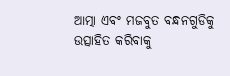ଆତ୍ମା ଏବଂ ମଜବୁତ ବନ୍ଧନଗୁଡିକୁ ଉତ୍ସାହିତ କରିବାକୁ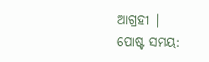ଆଗ୍ରହୀ |
ପୋଷ୍ଟ ସମୟ: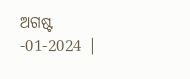ଅଗଷ୍ଟ -01-2024 |